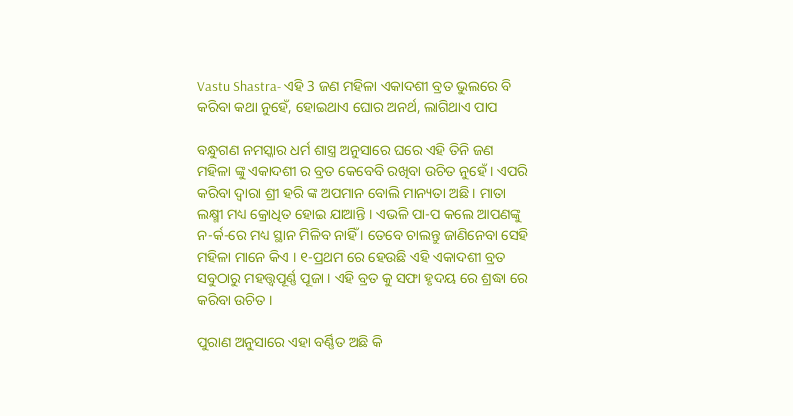Vastu Shastra- ଏହି 3 ଜଣ ମହିଳା ଏକାଦଶୀ ବ୍ରତ ଭୁଲରେ ବି କରିବା କଥା ନୁହେଁ, ହୋଇଥାଏ ଘୋର ଅନର୍ଥ, ଲାଗିଥାଏ ପାପ

ବନ୍ଧୁଗଣ ନମସ୍କାର ଧର୍ମ ଶାସ୍ତ୍ର ଅନୁସାରେ ଘରେ ଏହି ତିନି ଜଣ ମହିଳା ଙ୍କୁ ଏକାଦଶୀ ର ବ୍ରତ କେବେବି ରଖିବା ଉଚିତ ନୁହେଁ । ଏପରି କରିବା ଦ୍ୱାରା ଶ୍ରୀ ହରି ଙ୍କ ଅପମାନ ବୋଲି ମାନ୍ୟତା ଅଛି । ମାତା ଲକ୍ଷ୍ମୀ ମଧ୍ୟ କ୍ରୋଧିତ ହୋଇ ଯାଆନ୍ତି । ଏଭଳି ପା-ପ କଲେ ଆପଣଙ୍କୁ ନ-ର୍କ-ରେ ମଧ୍ୟ ସ୍ଥାନ ମିଳିବ ନାହିଁ । ତେବେ ଚାଲନ୍ତୁ ଜାଣିନେବା ସେହି ମହିଳା ମାନେ କିଏ । ୧-ପ୍ରଥମ ରେ ହେଉଛି ଏହି ଏକାଦଶୀ ବ୍ରତ ସବୁଠାରୁ ମହତ୍ତ୍ୱପୂର୍ଣ୍ଣ ପୂଜା । ଏହି ବ୍ରତ କୁ ସଫା ହୃଦୟ ରେ ଶ୍ରଦ୍ଧା ରେ କରିବା ଉଚିତ ।

ପୁରାଣ ଅନୁସାରେ ଏହା ବର୍ଣ୍ଣିତ ଅଛି କି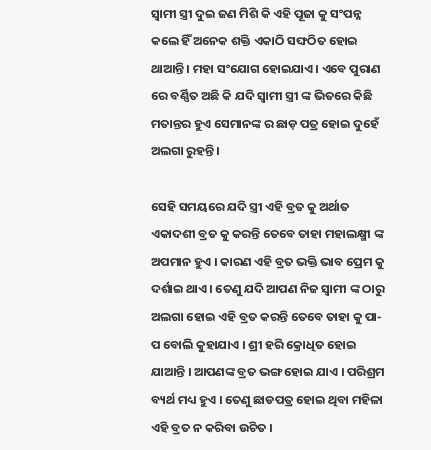ସ୍ୱାମୀ ସ୍ତ୍ରୀ ଦୁଇ ଜଣ ମିଶି କି ଏହି ପୂଜା କୁ ସଂପନ୍ନ କଲେ ହିଁ ଅନେକ ଶକ୍ତି ଏକାଠି ସଙ୍ଘଠିତ ହୋଇ ଥାଆନ୍ତି । ମହା ସଂଯୋଗ ହୋଇଯାଏ । ଏବେ ପୁରାଣ ରେ ବର୍ଣ୍ଣିତ ଅଛି କି ଯଦି ସ୍ୱାମୀ ସ୍ତ୍ରୀ ଙ୍କ ଭିତରେ କିଛି ମତାନ୍ତର ହୁଏ ସେମାନଙ୍କ ର ଛାଡ଼ ପତ୍ର ହୋଇ ଦୁହେଁ ଅଲଗା ରୁହନ୍ତି ।

ସେହି ସମୟରେ ଯଦି ସ୍ତ୍ରୀ ଏହି ବ୍ରତ କୁ ଅର୍ଥାତ ଏକାଦଶୀ ବ୍ରତ କୁ କରନ୍ତି ତେବେ ତାହା ମହାଲକ୍ଷ୍ମୀ ଙ୍କ ଅପମାନ ହୁଏ । କାରଣ ଏହି ବ୍ରତ ଭକ୍ତି ଭାବ ପ୍ରେମ କୁ ଦର୍ଶାଇ ଥାଏ । ତେଣୁ ଯଦି ଆପଣ ନିଜ ସ୍ୱାମୀ ଙ୍କ ଠାରୁ ଅଲଗା ହୋଇ ଏହି ବ୍ରତ କରନ୍ତି ତେବେ ତାହା କୁ ପା-ପ ବୋଲି କୁହାଯାଏ । ଶ୍ରୀ ହରି କ୍ରୋଧିତ ହୋଇ ଯାଆନ୍ତି । ଆପଣଙ୍କ ବ୍ରତ ଭଙ୍ଗ ହୋଇ ଯାଏ । ପରିଶ୍ରମ ବ୍ୟର୍ଥ ମଧ୍ୟ ହୁଏ । ତେଣୁ ଛାଡପତ୍ର ହୋଇ ଥିବା ମହିଳା ଏହି ବ୍ରତ ନ କରିବା ଉଚିତ ।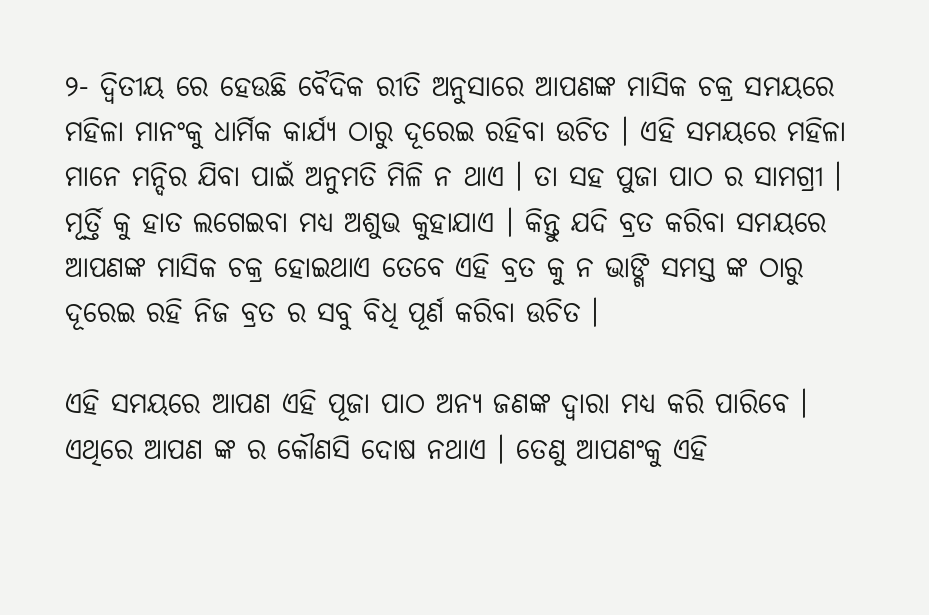୨- ଦ୍ୱିତୀୟ ରେ ହେଉଛି ବୈଦିକ ରୀତି ଅନୁସାରେ ଆପଣଙ୍କ ମାସିକ ଚକ୍ର ସମୟରେ ମହିଳା ମାନଂକୁ ଧାର୍ମିକ କାର୍ଯ୍ୟ ଠାରୁ ଦୂରେଇ ରହିବା ଉଚିତ । ଏହି ସମୟରେ ମହିଳା ମାନେ ମନ୍ଦିର ଯିବା ପାଇଁ ଅନୁମତି ମିଳି ନ ଥାଏ । ତା ସହ ପୁଜା ପାଠ ର ସାମଗ୍ରୀ । ମୂର୍ତ୍ତି କୁ ହାତ ଲଗେଇବା ମଧ୍ୟ ଅଶୁଭ କୁହାଯାଏ । କିନ୍ତୁ ଯଦି ବ୍ରତ କରିବା ସମୟରେ ଆପଣଙ୍କ ମାସିକ ଚକ୍ର ହୋଇଥାଏ ତେବେ ଏହି ବ୍ରତ କୁ ନ ଭାଙ୍ଗି ସମସ୍ତ ଙ୍କ ଠାରୁ ଦୂରେଇ ରହି ନିଜ ବ୍ରତ ର ସବୁ ବିଧି ପୂର୍ଣ କରିବା ଉଚିତ ।

ଏହି ସମୟରେ ଆପଣ ଏହି ପୂଜା ପାଠ ଅନ୍ୟ ଜଣଙ୍କ ଦ୍ୱାରା ମଧ୍ୟ କରି ପାରିବେ । ଏଥିରେ ଆପଣ ଙ୍କ ର କୌଣସି ଦୋଷ ନଥାଏ । ତେଣୁ ଆପଣଂକୁ ଏହି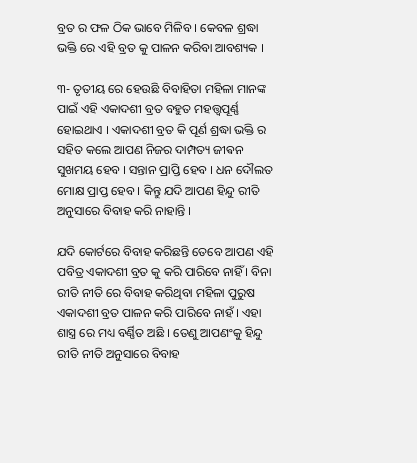ବ୍ରତ ର ଫଳ ଠିକ ଭାବେ ମିଳିବ । କେବଳ ଶ୍ରଦ୍ଧା ଭକ୍ତି ରେ ଏହି ବ୍ରତ କୁ ପାଳନ କରିବା ଆବଶ୍ୟକ ।

୩- ତୃତୀୟ ରେ ହେଉଛି ବିବାହିତା ମହିଳା ମାନଙ୍କ ପାଇଁ ଏହି ଏକାଦଶୀ ବ୍ରତ ବହୁତ ମହତ୍ତ୍ୱପୂର୍ଣ୍ଣ ହୋଇଥାଏ । ଏକାଦଶୀ ବ୍ରତ କି ପୂର୍ଣ ଶ୍ରଦ୍ଧା ଭକ୍ତି ର ସହିତ କଲେ ଆପଣ ନିଜର ଦାମ୍ପତ୍ୟ ଜୀଵନ ସୁଖମୟ ହେବ । ସନ୍ତାନ ପ୍ରାପ୍ତି ହେବ । ଧନ ଦୌଲତ ମୋକ୍ଷ ପ୍ରାପ୍ତ ହେବ । କିନ୍ତୁ ଯଦି ଆପଣ ହିନ୍ଦୁ ରୀତି ଅନୁସାରେ ବିବାହ କରି ନାହାନ୍ତି ।

ଯଦି କୋର୍ଟରେ ବିବାହ କରିଛନ୍ତି ତେବେ ଆପଣ ଏହି ପବିତ୍ର ଏକାଦଶୀ ବ୍ରତ କୁ କରି ପାରିବେ ନାହିଁ । ବିନା ରୀତି ନୀତି ରେ ବିବାହ କରିଥିବା ମହିଳା ପୁରୁଷ ଏକାଦଶୀ ବ୍ରତ ପାଳନ କରି ପାରିବେ ନାହଁ । ଏହା ଶାସ୍ତ୍ର ରେ ମଧ୍ୟ ବର୍ଣ୍ଣିତ ଅଛି । ତେଣୁ ଆପଣଂକୁ ହିନ୍ଦୁ ରୀତି ନୀତି ଅନୁସାରେ ବିବାହ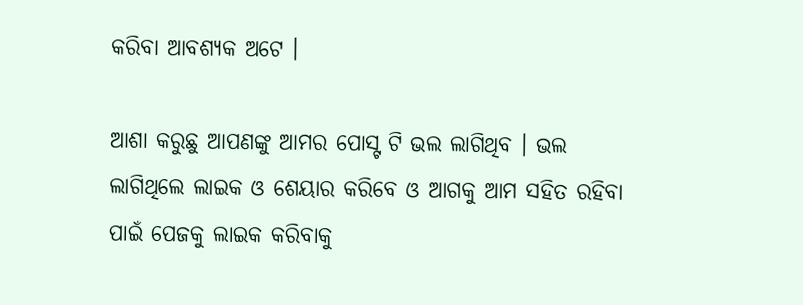କରିବା ଆବଶ୍ୟକ ଅଟେ ।

ଆଶା କରୁଛୁ ଆପଣଙ୍କୁ ଆମର ପୋସ୍ଟ ଟି ଭଲ ଲାଗିଥିବ । ଭଲ ଲାଗିଥିଲେ ଲାଇକ ଓ ଶେୟାର କରିବେ ଓ ଆଗକୁ ଆମ ସହିତ ରହିବା ପାଇଁ ପେଜକୁ ଲାଇକ କରିବାକୁ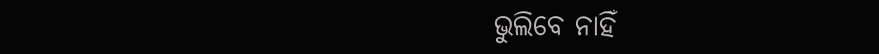ଭୁଲିବେ ନାହିଁ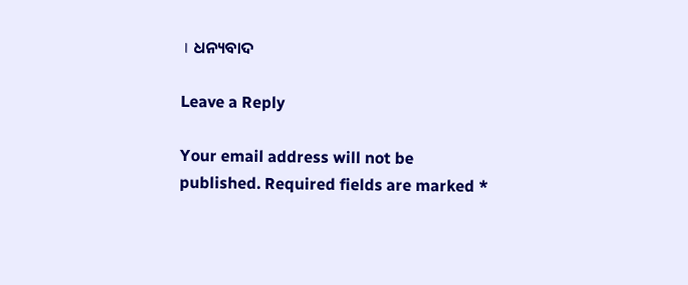। ଧନ୍ୟବାଦ

Leave a Reply

Your email address will not be published. Required fields are marked *